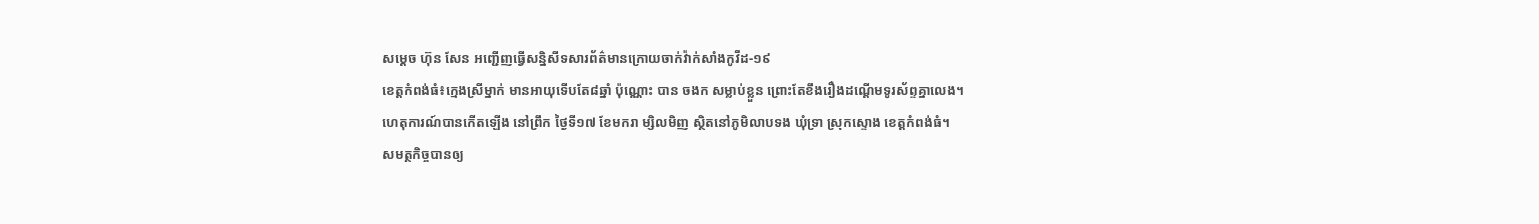សម្តេច ហ៊ុន សែន អញ្ជើញធ្វើសន្និសីទសារព័ត៌មានក្រោយចាក់វ៉ាក់សាំងកូវីដ-១៩
ខេត្តកំពង់ធំ៖ក្មេងស្រីម្នាក់ មានអាយុទើបតែ៨ឆ្នាំ ប៉ុណ្ណោះ បាន ចងក សម្លាប់ខ្លួន ព្រោះតែខឹងរឿងដណ្តើមទូរស័ព្ទគ្នាលេង។
ហេតុការណ៍បានកើតឡើង នៅព្រឹក ថ្ងៃទី១៧ ខែមករា ម្សិលមិញ ស្ថិតនៅភូមិលាបទង ឃុំទ្រា ស្រុកស្ទោង ខេត្តកំពង់ធំ។
សមត្ថកិច្ចបានឲ្យ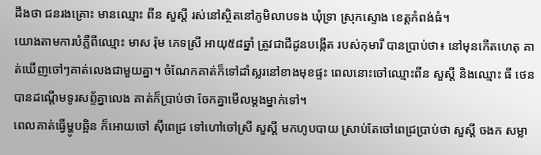ដឹងថា ជនរងគ្រោះ មានឈ្មោះ ពីន សួស្តី រស់នៅស្ថិតនៅភូមិលាបទង ឃុំទ្រា ស្រុកស្ទោង ខេត្តកំពង់ធំ។
យោងតាមការបំភ្លឺពីឈ្មោះ មាស រ៉ុម ភេទស្រី អាយុ៥៨ឆ្នាំ ត្រូវជាជីដូនបង្កើត របស់កុមារី បានប្រាប់ថា៖ នៅមុនកើតហេតុ គាត់ឃើញចៅៗគាត់លេងជាមួយគ្នា។ ចំណែកគាត់ក៏ទៅដាំស្លរនៅខាងមុខផ្ទះ ពេលនោះចៅឈ្មោះពីន សួស្តី និងឈ្មោះ ធី ថេន បានដណ្តើមទូរសព្ទ័គ្នាលេង គាត់ក៏ប្រាប់ថា ចែកគ្នាមើលម្តងម្នាក់ទៅ។
ពេលគាត់ធ្វើម្ហូបឆ្អិន ក៏អោយចៅ ស៊ីពេជ្រ ទៅហៅចៅស្រី សួស្តី មកហូបបាយ ស្រាប់តែចៅពេជ្រប្រាប់ថា សួស្តី ចងក សម្លា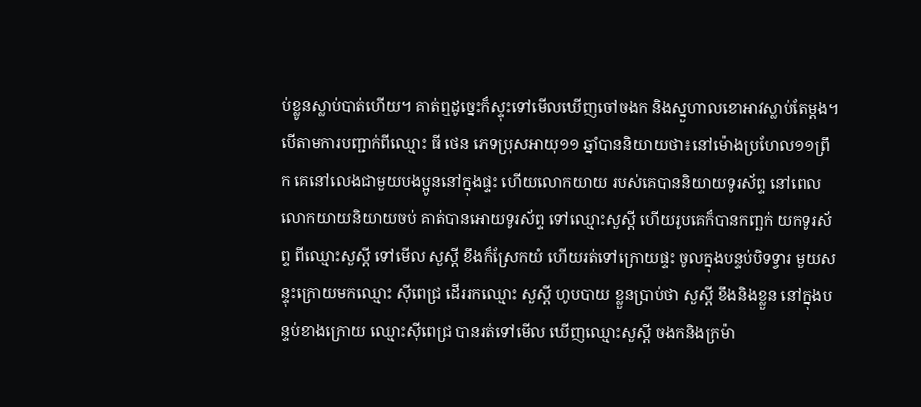ប់ខ្លូនស្លាប់បាត់ហើយ។ គាត់ឮដូច្នេះក៏ស្ទុះទៅមើលឃើញចៅចងក និងស្នួហាលខោអាវស្លាប់តែម្ដង។
បើតាមការបញ្ជាក់ពីឈ្មោះ ធី ថេន ភេទប្រុសអាយុ១១ ឆ្នាំបាននិយាយថា៖នៅម៉ោងប្រហែល១១ព្រឹក គេនៅលេងជាមួយបងប្អូននៅក្នុងផ្ទះ ហើយលោកយាយ របស់គេបាននិយាយទូរស័ព្ទ នៅពេលលោកយាយនិយាយចប់ គាត់បានអោយទូរស័ព្ទ ទៅឈ្មោះសួស្តី ហើយរូបគេក៏បានកញ្ឆក់ យកទូរស័ព្ទ ពីឈ្មោះសួស្តី ទៅមើល សួស្តី ខឹងក៏ស្រែកយំ ហើយរត់ទៅក្រោយផ្ទះ ចូលក្នុងបន្ទប់បិទទ្វារ មួយសន្ទុះក្រោយមកឈ្មោះ ស៊ីពេជ្រ ដើររកឈ្មោះ សួស្តី ហូបបាយ ខ្លួនប្រាប់ថា សួស្តី ខឹងនិងខ្លួន នៅក្នុងបន្ទប់ខាងក្រោយ ឈ្មោះស៊ីពេជ្រ បានរត់ទៅមើល ឃើញឈ្មោះសួស្តី ចងកនិងក្រម៉ា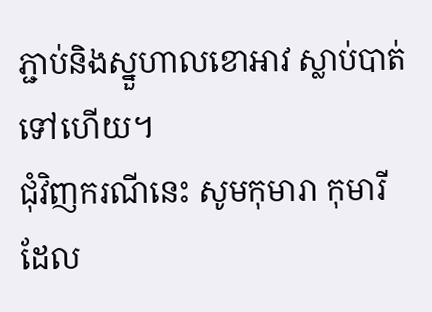ភ្ជាប់និងស្នួហាលខោអាវ ស្លាប់បាត់ទៅហើយ។
ជុំវិញករណីនេះ សូមកុមារា កុមារី ដែល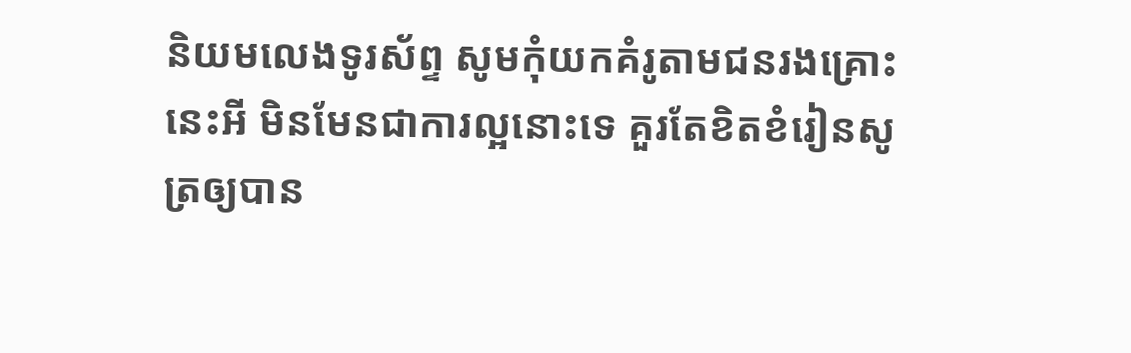និយមលេងទូរស័ព្ទ សូមកុំយកគំរូតាមជនរងគ្រោះនេះអី មិនមែនជាការល្អនោះទេ គួរតែខិតខំរៀនសូត្រឲ្យបាន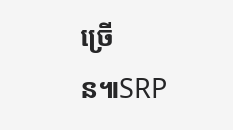ច្រើន៕SRP